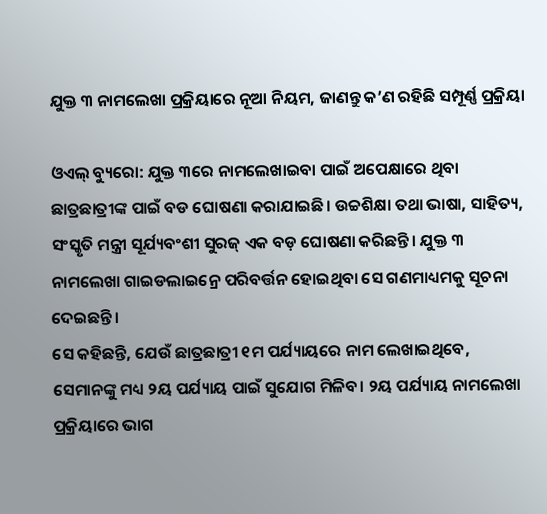ଯୁକ୍ତ ୩ ନାମଲେଖା ପ୍ରକ୍ରିୟାରେ ନୂଆ ନିୟମ, ଜାଣନ୍ତୁ କ’ଣ ରହିଛି ସମ୍ପୂର୍ଣ୍ଣ ପ୍ରକ୍ରିୟା

ଓଏଲ୍ ବ୍ୟୁରୋ: ଯୁକ୍ତ ୩ରେ ନାମଲେଖାଇବା ପାଇଁ ଅପେକ୍ଷାରେ ଥିବା ଛାତ୍ରଛାତ୍ରୀଙ୍କ ପାଇଁ ବଡ ଘୋଷଣା କରାଯାଇଛି। ଉଚ୍ଚଶିକ୍ଷା ତଥା ଭାଷା, ସାହିତ୍ୟ, ସଂସ୍କୃତି ମନ୍ତ୍ରୀ ସୂର୍ଯ୍ୟବଂଶୀ ସୁରଜ୍ ଏକ ବଡ଼ ଘୋଷଣା କରିଛନ୍ତି। ଯୁକ୍ତ ୩ ନାମଲେଖା ଗାଇଡଲାଇନ୍ରେ ପରିବର୍ତ୍ତନ ହୋଇଥିବା ସେ ଗଣମାଧ୍ୟମକୁ ସୂଚନା ଦେଇଛନ୍ତି।
ସେ କହିଛନ୍ତି, ଯେଉଁ ଛାତ୍ରଛାତ୍ରୀ ୧ମ ପର୍ଯ୍ୟାୟରେ ନାମ ଲେଖାଇଥିବେ, ସେମାନଙ୍କୁ ମଧ୍ୟ ୨ୟ ପର୍ଯ୍ୟାୟ ପାଇଁ ସୁଯୋଗ ମିଳିବ। ୨ୟ ପର୍ଯ୍ୟାୟ ନାମଲେଖା ପ୍ରକ୍ରିୟାରେ ଭାଗ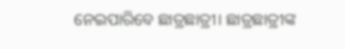ନେଇପାରିବେ ଛାତ୍ରଛାତ୍ରୀ। ଛାତ୍ରଛାତ୍ରୀଙ୍କ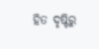ହିତ ଦୃଷ୍ଟିରୁ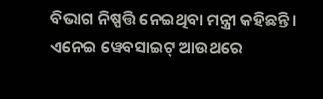ବିଭାଗ ନିଷ୍ପତ୍ତି ନେଇଥିବା ମନ୍ତ୍ରୀ କହିଛନ୍ତି। ଏନେଇ ୱେବସାଇଟ୍ ଆଉଥରେ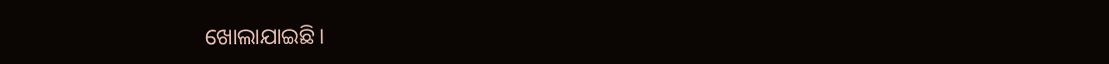ଖୋଲାଯାଇଛି।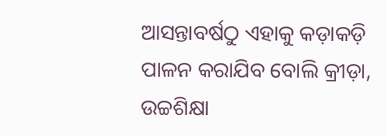ଆସନ୍ତାବର୍ଷଠୁ ଏହାକୁ କଡ଼ାକଡ଼ି ପାଳନ କରାଯିବ ବୋଲି କ୍ରୀଡ଼ା, ଉଚ୍ଚଶିକ୍ଷା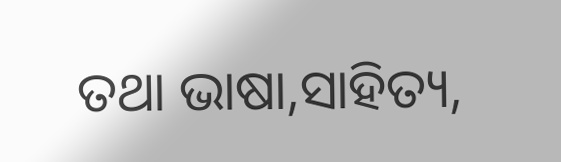ତଥା ଭାଷା,ସାହିତ୍ୟ,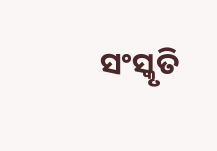ସଂସ୍କୃତି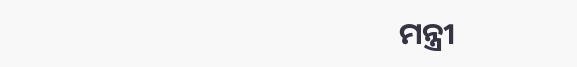ମନ୍ତ୍ରୀ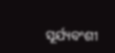ସୂର୍ଯ୍ୟବଂଶୀ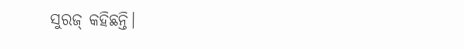ସୁରଜ୍ କହିଛନ୍ତି।